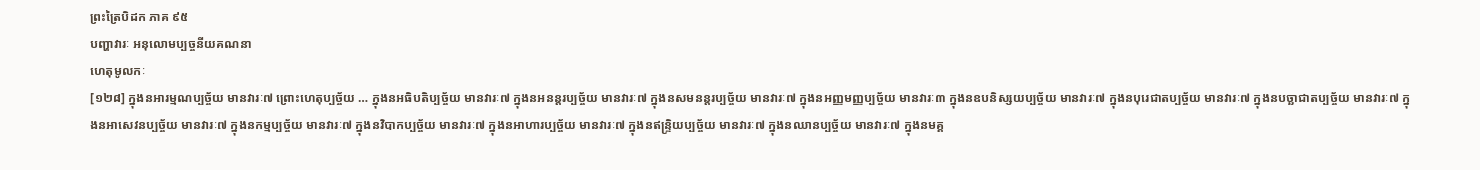ព្រះត្រៃបិដក ភាគ ៩៥
បញ្ហាវារៈ អនុលោមប្បច្ចនីយគណនា
ហេតុមូលកៈ
[១២៨] ក្នុងនអារម្មណប្បច្ច័យ មានវារៈ៧ ព្រោះហេតុប្បច្ច័យ … ក្នុងនអធិបតិប្បច្ច័យ មានវារៈ៧ ក្នុងនអនន្តរប្បច្ច័យ មានវារៈ៧ ក្នុងនសមនន្តរប្បច្ច័យ មានវារៈ៧ ក្នុងនអញ្ញមញ្ញប្បច្ច័យ មានវារៈ៣ ក្នុងនឧបនិស្សយប្បច្ច័យ មានវារៈ៧ ក្នុងនបុរេជាតប្បច្ច័យ មានវារៈ៧ ក្នុងនបច្ឆាជាតប្បច្ច័យ មានវារៈ៧ ក្នុងនអាសេវនប្បច្ច័យ មានវារៈ៧ ក្នុងនកម្មប្បច្ច័យ មានវារៈ៧ ក្នុងនវិបាកប្បច្ច័យ មានវារៈ៧ ក្នុងនអាហារប្បច្ច័យ មានវារៈ៧ ក្នុងនឥន្ទ្រិយប្បច្ច័យ មានវារៈ៧ ក្នុងនឈានប្បច្ច័យ មានវារៈ៧ ក្នុងនមគ្គ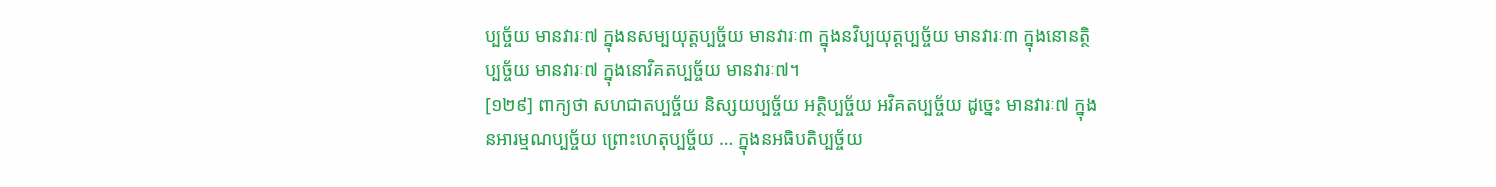ប្បច្ច័យ មានវារៈ៧ ក្នុងនសម្បយុត្តប្បច្ច័យ មានវារៈ៣ ក្នុងនវិប្បយុត្តប្បច្ច័យ មានវារៈ៣ ក្នុងនោនត្ថិប្បច្ច័យ មានវារៈ៧ ក្នុងនោវិគតប្បច្ច័យ មានវារៈ៧។
[១២៩] ពាក្យថា សហជាតប្បច្ច័យ និស្សយប្បច្ច័យ អត្ថិប្បច្ច័យ អវិគតប្បច្ច័យ ដូចេ្នះ មានវារៈ៧ ក្នុងនអារម្មណប្បច្ច័យ ព្រោះហេតុប្បច្ច័យ … ក្នុងនអធិបតិប្បច្ច័យ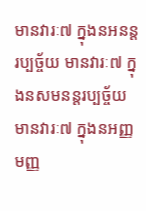មានវារៈ៧ ក្នុងនអនន្តរប្បច្ច័យ មានវារៈ៧ ក្នុងនសមនន្តរប្បច្ច័យ មានវារៈ៧ ក្នុងនអញ្ញមញ្ញ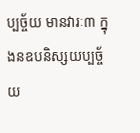ប្បច្ច័យ មានវារៈ៣ ក្នុងនឧបនិស្សយប្បច្ច័យ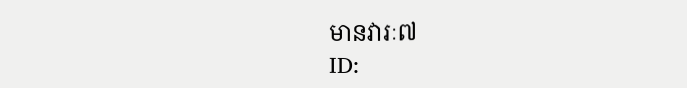មានវារៈ៧
ID: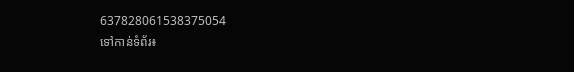637828061538375054
ទៅកាន់ទំព័រ៖